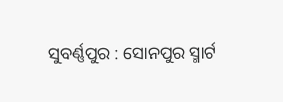ସୁବର୍ଣ୍ଣପୁର : ସୋନପୁର ସ୍ମାର୍ଟ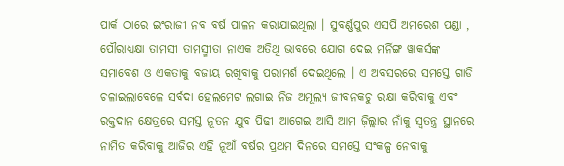ପାର୍କ ଠାରେ ଇଂରାଜୀ ନବ ବର୍ଷ ପାଳନ କରାଯାଇଥିଲା । ସୁବର୍ଣ୍ଣପୁର ଏସପି ଅମରେଶ ପଣ୍ଡା , ପୌରାଧ୍ୟକ୍ଷା ତାମସୀ ତାମସ୍ମୀତା ନାଏକ ଅତିଥି ଭାବରେ ଯୋଗ ଦେଇ ମର୍ନିଙ୍ଗ ୱାକର୍ସଙ୍କ ସମାବେଶ ଓ ଏକତାକୁ ବଜାୟ ରଖିବାକୁ ପରାମର୍ଶ ଦେଇଥିଲେ । ଏ ଅବସରରେ ସମସ୍ତେ ଗାଡି ଚଳାଇଲାବେଳେ ସର୍ବଦା ହେଲମେଟ ଲଗାଇ ନିଜ ଅମୂଲ୍ୟ ଜୀବନକଚୁ ରକ୍ଷା କରିବାକୁ ଏବଂ ରକ୍ତଦାନ କ୍ଷେତ୍ରରେ ସମସ୍ତ ନୂତନ ଯୁବ ପିଢୀ ଆଗେଇ ଆସି ଆମ ଜ଼ିଲ୍ଲାର ନାଁକୁ ସ୍ୱତନ୍ତ୍ର ସ୍ଥାନରେ ନାମିତ କରିବାକୁ ଆଜିର ଏହି ନୂଆଁ ବର୍ଷର ପ୍ରଥମ ଦିନରେ ସମସ୍ତେ ସଂକଳ୍ପ ନେବାକୁ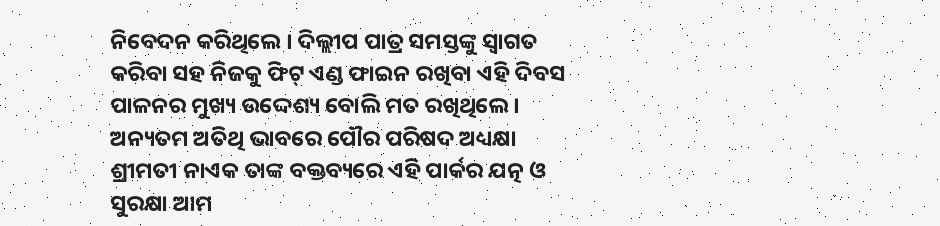ନିବେଦନ କରିଥିଲେ । ଦିଲ୍ଲୀପ ପାତ୍ର ସମସ୍ତଙ୍କୁ ସ୍ୱାଗତ କରିବା ସହ ନିଜକୁ ଫିଟ୍ ଏଣ୍ଡ ଫାଇନ ରଖିବା ଏହି ଦିବସ ପାଳନର ମୁଖ୍ୟ ଉଦ୍ଦେଶ୍ୟ ବୋଲି ମତ ରଖିଥିଲେ । ଅନ୍ୟତମ ଅତିଥି ଭାବରେ ପୌର ପରିଷଦ ଅଧ୍ୟକ୍ଷା ଶ୍ରୀମତୀ ନାଏକ ତାଙ୍କ ବକ୍ତବ୍ୟରେ ଏହି ପାର୍କର ଯତ୍ନ ଓ ସୁରକ୍ଷା ଆମ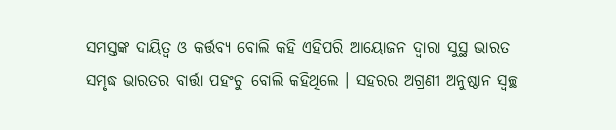ସମସ୍ତଙ୍କ ଦାୟିତ୍ୱ ଓ କର୍ତ୍ତବ୍ୟ ବୋଲି କହି ଏହିପରି ଆୟୋଜନ ଦ୍ୱାରା ସୁସ୍ଥ ଭାରତ ସମୃଦ୍ଧ ଭାରତର ବାର୍ତ୍ତା ପହଂଚୁ ବୋଲି କହିଥିଲେ । ସହରର ଅଗ୍ରଣୀ ଅନୁଷ୍ଠାନ ସ୍ୱଚ୍ଛ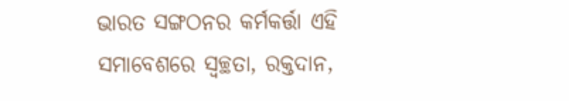ଭାରତ ସଙ୍ଗଠନର କର୍ମକର୍ତ୍ତା ଏହି ସମାବେଶରେ ସ୍ୱଚ୍ଛତା, ରକ୍ତଦାନ,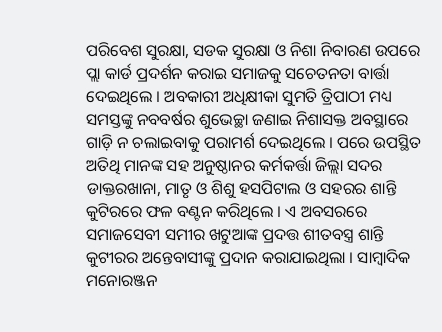ପରିବେଶ ସୁରକ୍ଷା, ସଡକ ସୁରକ୍ଷା ଓ ନିଶା ନିବାରଣ ଉପରେ ପ୍ଲା କାର୍ଡ ପ୍ରଦର୍ଶନ କରାଇ ସମାଜକୁ ସଚେତନତା ବାର୍ତ୍ତା ଦେଇଥିଲେ । ଅବକାରୀ ଅଧିକ୍ଷୀକା ସୁମତି ତ୍ରିପାଠୀ ମଧ୍ୟ ସମସ୍ତଙ୍କୁ ନବବର୍ଷର ଶୁଭେଚ୍ଛା ଜଣାଇ ନିଶାସକ୍ତ ଅବସ୍ଥାରେ ଗାଡ଼ି ନ ଚଲାଇବାକୁ ପରାମର୍ଶ ଦେଇଥିଲେ । ପରେ ଉପସ୍ଥିତ ଅତିଥି ମାନଙ୍କ ସହ ଅନୁଷ୍ଠାନର କର୍ମକର୍ତ୍ତା ଜିଲ୍ଲା ସଦର ଡାକ୍ତରଖାନା, ମାତୃ ଓ ଶିଶୁ ହସପିଟାଲ ଓ ସହରର ଶାନ୍ତି କୁଟିରରେ ଫଳ ବଣ୍ଟନ କରିଥିଲେ । ଏ ଅବସରରେ ସମାଜସେବୀ ସମୀର ଖଟୁଆଙ୍କ ପ୍ରଦତ୍ତ ଶୀତବସ୍ତ୍ର ଶାନ୍ତି କୁଟୀରର ଅନ୍ତେବାସୀଙ୍କୁ ପ୍ରଦାନ କରାଯାଇଥିଲା । ସାମ୍ବାଦିକ ମନୋରଞ୍ଜନ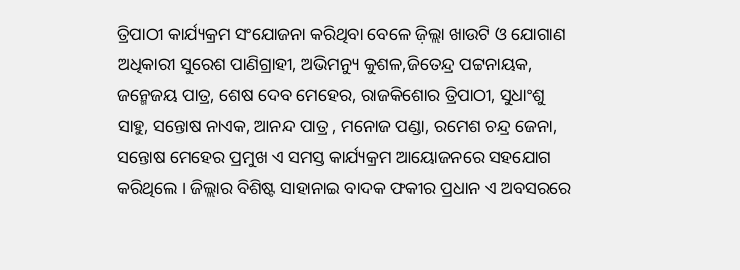ତ୍ରିପାଠୀ କାର୍ଯ୍ୟକ୍ରମ ସଂଯୋଜନା କରିଥିବା ବେଳେ ଜ଼ିଲ୍ଲା ଖାଉଟି ଓ ଯୋଗାଣ ଅଧିକାରୀ ସୁରେଶ ପାଣିଗ୍ରାହୀ, ଅଭିମନ୍ୟୁ କୁଶଳ,ଜିତେନ୍ଦ୍ର ପଟ୍ଟନାୟକ, ଜନ୍ମେଜୟ ପାତ୍ର, ଶେଷ ଦେବ ମେହେର, ରାଜକିଶୋର ତ୍ରିପାଠୀ, ସୁଧାଂଶୁ ସାହୁ, ସନ୍ତୋଷ ନାଏକ, ଆନନ୍ଦ ପାତ୍ର , ମନୋଜ ପଣ୍ଡା, ରମେଶ ଚନ୍ଦ୍ର ଜେନା, ସନ୍ତୋଷ ମେହେର ପ୍ରମୁଖ ଏ ସମସ୍ତ କାର୍ଯ୍ୟକ୍ରମ ଆୟୋଜନରେ ସହଯୋଗ କରିଥିଲେ । ଜିଲ୍ଲାର ବିଶିଷ୍ଟ ସାହାନାଇ ବାଦକ ଫକୀର ପ୍ରଧାନ ଏ ଅବସରରେ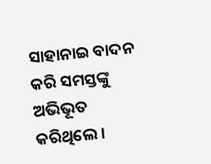ସାହାନାଇ ବାଦନ କରି ସମସ୍ତଙ୍କୁ ଅଭିଭୂତ କରିଥିଲେ ।